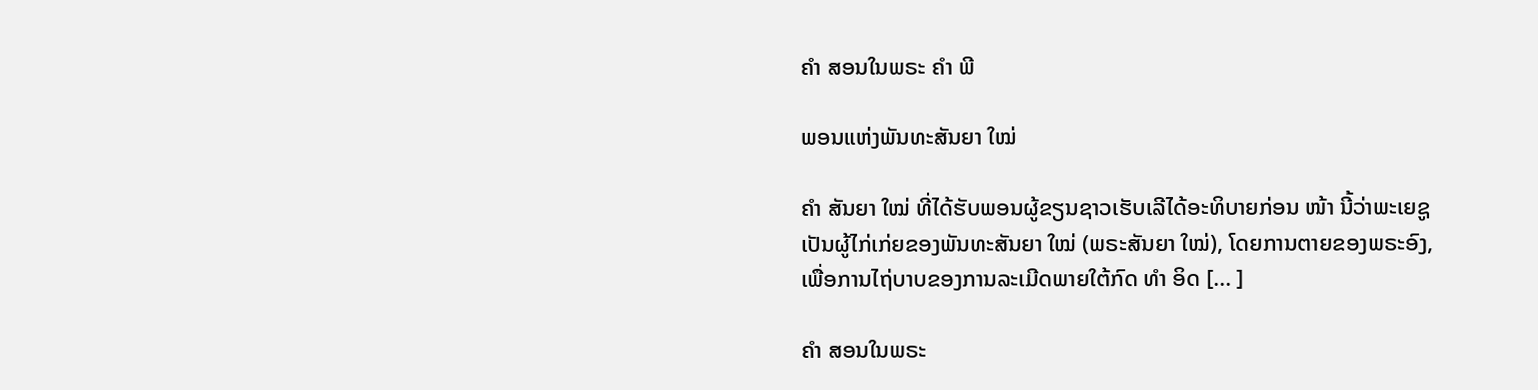ຄຳ ສອນໃນພຣະ ຄຳ ພີ

ພອນແຫ່ງພັນທະສັນຍາ ໃໝ່

ຄຳ ສັນຍາ ໃໝ່ ທີ່ໄດ້ຮັບພອນຜູ້ຂຽນຊາວເຮັບເລີໄດ້ອະທິບາຍກ່ອນ ໜ້າ ນີ້ວ່າພະເຍຊູເປັນຜູ້ໄກ່ເກ່ຍຂອງພັນທະສັນຍາ ໃໝ່ (ພຣະສັນຍາ ໃໝ່), ໂດຍການຕາຍຂອງພຣະອົງ, ເພື່ອການໄຖ່ບາບຂອງການລະເມີດພາຍໃຕ້ກົດ ທຳ ອິດ [... ]

ຄຳ ສອນໃນພຣະ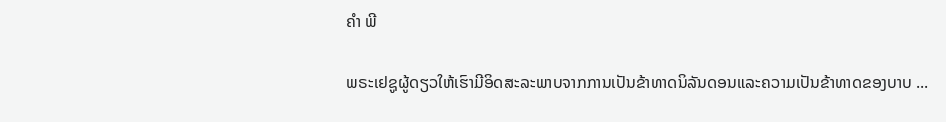ຄຳ ພີ

ພຣະເຢຊູຜູ້ດຽວໃຫ້ເຮົາມີອິດສະລະພາບຈາກການເປັນຂ້າທາດນິລັນດອນແລະຄວາມເປັນຂ້າທາດຂອງບາບ ...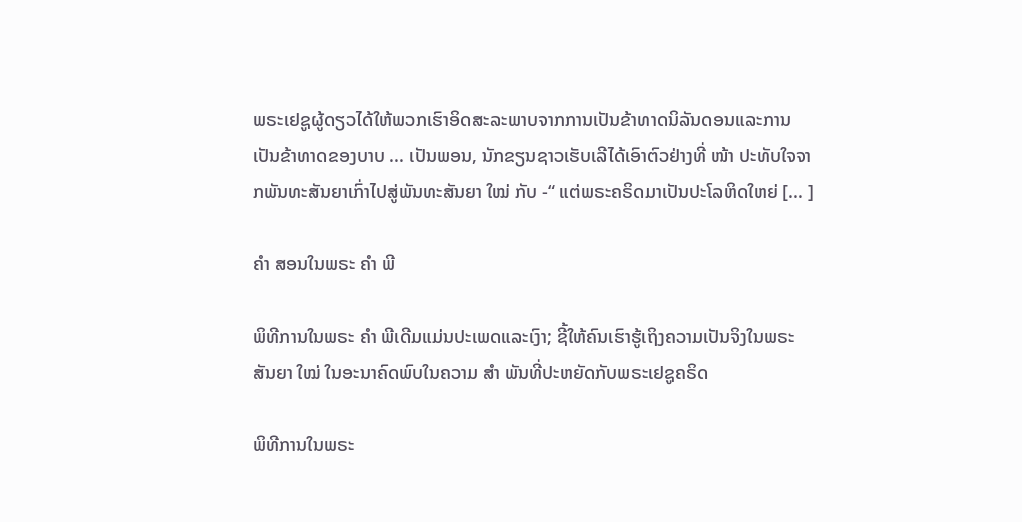ພຣະເຢຊູຜູ້ດຽວໄດ້ໃຫ້ພວກເຮົາອິດສະລະພາບຈາກການເປັນຂ້າທາດນິລັນດອນແລະການເປັນຂ້າທາດຂອງບາບ ... ເປັນພອນ, ນັກຂຽນຊາວເຮັບເລີໄດ້ເອົາຕົວຢ່າງທີ່ ໜ້າ ປະທັບໃຈຈາກພັນທະສັນຍາເກົ່າໄປສູ່ພັນທະສັນຍາ ໃໝ່ ກັບ -“ ແຕ່ພຣະຄຣິດມາເປັນປະໂລຫິດໃຫຍ່ [... ]

ຄຳ ສອນໃນພຣະ ຄຳ ພີ

ພິທີການໃນພຣະ ຄຳ ພີເດີມແມ່ນປະເພດແລະເງົາ; ຊີ້ໃຫ້ຄົນເຮົາຮູ້ເຖິງຄວາມເປັນຈິງໃນພຣະສັນຍາ ໃໝ່ ໃນອະນາຄົດພົບໃນຄວາມ ສຳ ພັນທີ່ປະຫຍັດກັບພຣະເຢຊູຄຣິດ

ພິທີການໃນພຣະ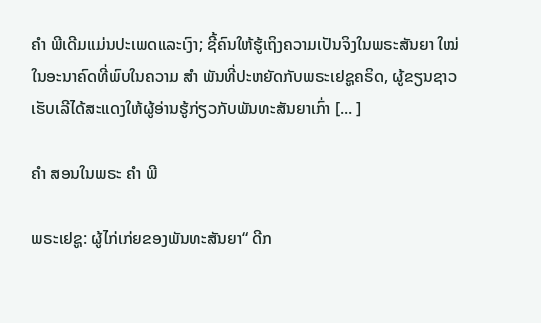ຄຳ ພີເດີມແມ່ນປະເພດແລະເງົາ; ຊີ້ຄົນໃຫ້ຮູ້ເຖິງຄວາມເປັນຈິງໃນພຣະສັນຍາ ໃໝ່ ໃນອະນາຄົດທີ່ພົບໃນຄວາມ ສຳ ພັນທີ່ປະຫຍັດກັບພຣະເຢຊູຄຣິດ, ຜູ້ຂຽນຊາວເຮັບເລີໄດ້ສະແດງໃຫ້ຜູ້ອ່ານຮູ້ກ່ຽວກັບພັນທະສັນຍາເກົ່າ [... ]

ຄຳ ສອນໃນພຣະ ຄຳ ພີ

ພຣະເຢຊູ: ຜູ້ໄກ່ເກ່ຍຂອງພັນທະສັນຍາ“ ດີກ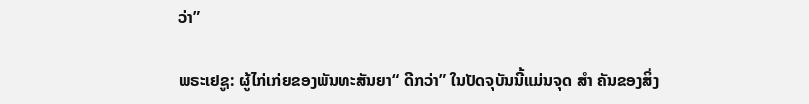ວ່າ”

ພຣະເຢຊູ: ຜູ້ໄກ່ເກ່ຍຂອງພັນທະສັນຍາ“ ດີກວ່າ” ໃນປັດຈຸບັນນີ້ແມ່ນຈຸດ ສຳ ຄັນຂອງສິ່ງ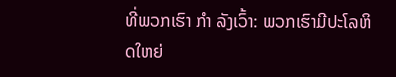ທີ່ພວກເຮົາ ກຳ ລັງເວົ້າ: ພວກເຮົາມີປະໂລຫິດໃຫຍ່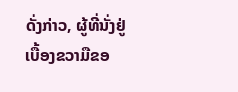ດັ່ງກ່າວ, ຜູ້ທີ່ນັ່ງຢູ່ເບື້ອງຂວາມືຂອ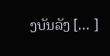ງບັນລັງ [... ]